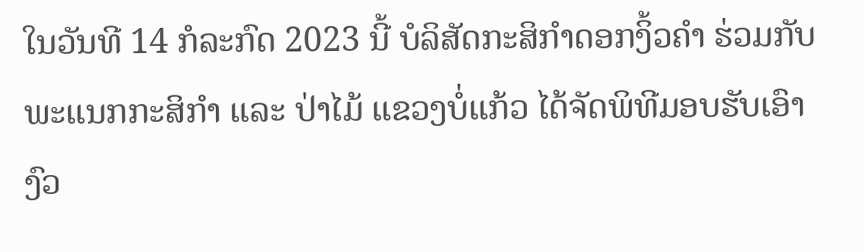ໃນວັນທີ 14 ກໍລະກົດ 2023 ນີ້ ບໍລິສັດກະສິກຳດອກງິ້ວຄຳ ຮ່ວມກັບພະແນກກະສິກຳ ແລະ ປ່າໄມ້ ແຂວງບໍ່ແກ້ວ ໄດ້ຈັດພິທີມອບຮັບເອົາງົວ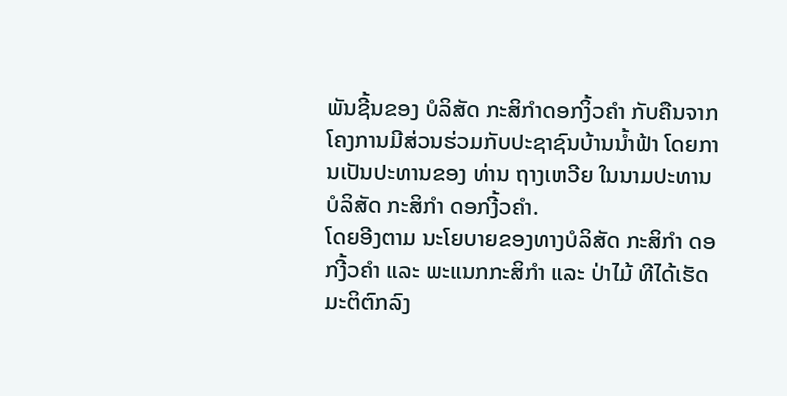ພັນຊີ້ນຂອງ ບໍລິສັດ ກະສິກໍາດອກງິ້ວຄຳ ກັບຄືນຈາກໂຄງການມີສ່ວນຮ່ວມກັບປະຊາຊົນບ້ານນໍ້າຟ້າ ໂດຍການເປັນປະທານຂອງ ທ່ານ ຖາງເຫວີຍ ໃນນາມປະທານບໍລິສັດ ກະສິກຳ ດອກງີ້ວຄຳ.
ໂດຍອີງຕາມ ນະໂຍບາຍຂອງທາງບໍລິສັດ ກະສິກໍາ ດອກງີ້ວຄຳ ແລະ ພະແນກກະສິກຳ ແລະ ປ່າໄມ້ ທີໄດ້ເຮັດມະຕິຕົກລົງ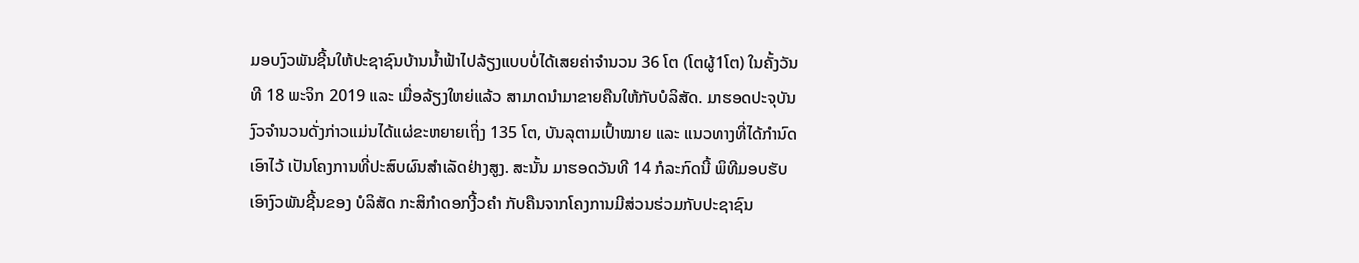ມອບງົວພັນຊີ້ນໃຫ້ປະຊາຊົນບ້ານນໍ້າຟ້າໄປລ້ຽງແບບບໍ່ໄດ້ເສຍຄ່າຈຳນວນ 36 ໂຕ (ໂຕຜູ້1ໂຕ) ໃນຄັ້ງວັນທີ 18 ພະຈິກ 2019 ແລະ ເມື່ອລ້ຽງໃຫຍ່ແລ້ວ ສາມາດນຳມາຂາຍຄືນໃຫ້ກັບບໍລິສັດ. ມາຮອດປະຈຸບັນງົວຈຳນວນດັ່ງກ່າວແມ່ນໄດ້ແຜ່ຂະຫຍາຍເຖິ່ງ 135 ໂຕ, ບັນລຸຕາມເປົ້າໝາຍ ແລະ ແນວທາງທີ່ໄດ້ກຳນົດເອົາໄວ້ ເປັນໂຄງການທີ່ປະສົບຜົນສຳເລັດຢ່າງສູງ. ສະນັ້ນ ມາຮອດວັນທີ 14 ກໍລະກົດນີ້ ພິທີມອບຮັບເອົາງົວພັນຊີ້ນຂອງ ບໍລິສັດ ກະສິກໍາດອກງີ້ວຄຳ ກັບຄືນຈາກໂຄງການມີສ່ວນຮ່ວມກັບປະຊາຊົນ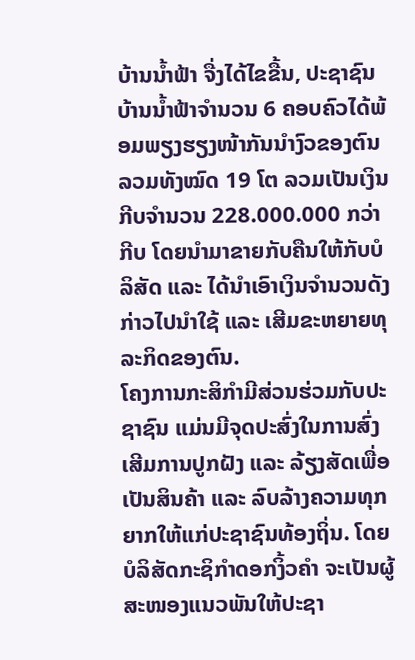ບ້ານນໍ້າຟ້າ ຈື່ງໄດ້ໄຂຂື້ນ, ປະຊາຊົນບ້ານນໍ້າຟ້າຈຳນວນ 6 ຄອບຄົວໄດ້ພ້ອມພຽງຮຽງໜ້າກັນນຳງົວຂອງຕົນລວມທັງໝົດ 19 ໂຕ ລວມເປັນເງິນກີບຈຳນວນ 228.000.000 ກວ່າກີບ ໂດຍນຳມາຂາຍກັບຄືນໃຫ້ກັບບໍລິສັດ ແລະ ໄດ້ນຳເອົາເງິນຈຳນວນດັງກ່າວໄປນຳໃຊ້ ແລະ ເສີມຂະຫຍາຍທຸລະກິດຂອງຕົນ.
ໂຄງການກະສິກຳມີສ່ວນຮ່ວມກັບປະຊາຊົນ ແມ່ນມີຈຸດປະສົ່ງໃນການສົ່ງເສີມການປູກຝັງ ແລະ ລ້ຽງສັດເພື່ອເປັນສິນຄ້າ ແລະ ລົບລ້າງຄວາມທຸກຍາກໃຫ້ແກ່ປະຊາຊົນທ້ອງຖິ່ນ. ໂດຍບໍລິສັດກະຊິກຳດອກງິ້ວຄຳ ຈະເປັນຜູ້ສະໜອງແນວພັນໃຫ້ປະຊາ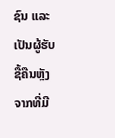ຊົນ ແລະ ເປັນຜູ້ຮັບຊື້ຄືນຫຼັງຈາກທີ່ມີ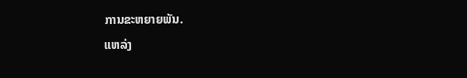ການຂະຫຍາຍພັນ.
ແຫລ່ງ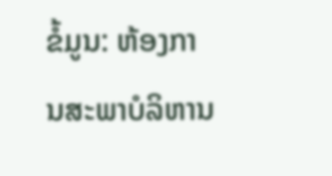ຂໍ້ມູນ: ຫ້ອງການສະພາບໍລິຫານ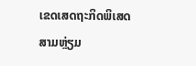ເຂດເສດຖະກິດພິເສດສາມຫຼ່ຽມ